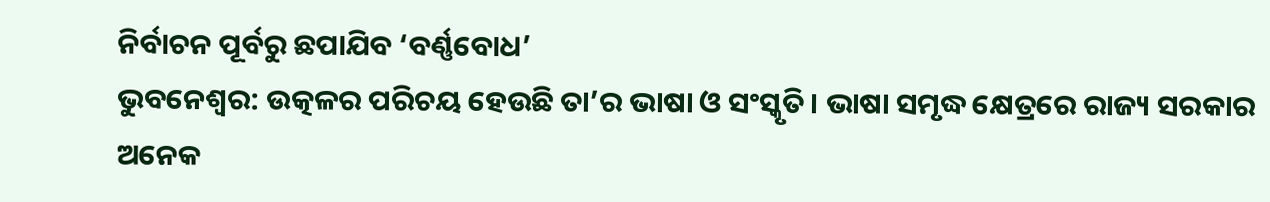ନିର୍ବାଚନ ପୂର୍ବରୁ ଛପାଯିବ ‘ବର୍ଣ୍ଣବୋଧ’
ଭୁବନେଶ୍ୱର: ଉତ୍କଳର ପରିଚୟ ହେଉଛି ତା’ର ଭାଷା ଓ ସଂସ୍କୃତି। ଭାଷା ସମୃଦ୍ଧ କ୍ଷେତ୍ରରେ ରାଜ୍ୟ ସରକାର ଅନେକ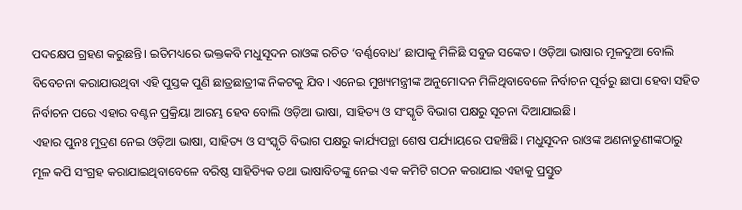ପଦକ୍ଷେପ ଗ୍ରହଣ କରୁଛନ୍ତି। ଇତିମଧ୍ୟରେ ଭକ୍ତକବି ମଧୁସୂଦନ ରାଓଙ୍କ ରଚିତ ‘ବର୍ଣ୍ଣବୋଧ’ ଛାପାକୁ ମିଳିଛି ସବୁଜ ସଙ୍କେତ। ଓଡ଼ିଆ ଭାଷାର ମୂଳଦୁଆ ବୋଲି ବିବେଚନା କରାଯାଉଥିବା ଏହି ପୁସ୍ତକ ପୁଣି ଛାତ୍ରଛାତ୍ରୀଙ୍କ ନିକଟକୁ ଯିବ। ଏନେଇ ମୁଖ୍ୟମନ୍ତ୍ରୀଙ୍କ ଅନୁମୋଦନ ମିଳିଥିବାବେଳେ ନିର୍ବାଚନ ପୂର୍ବରୁ ଛାପା ହେବା ସହିତ ନିର୍ବାଚନ ପରେ ଏହାର ବଣ୍ଟନ ପ୍ରକ୍ରିୟା ଆରମ୍ଭ ହେବ ବୋଲି ଓଡ଼ିଆ ଭାଷା, ସାହିତ୍ୟ ଓ ସଂସ୍କୃତି ବିଭାଗ ପକ୍ଷରୁ ସୂଚନା ଦିଆଯାଇଛି।
ଏହାର ପୁନଃ ମୁଦ୍ରଣ ନେଇ ଓଡ଼ିଆ ଭାଷା, ସାହିତ୍ୟ ଓ ସଂସ୍କୃତି ବିଭାଗ ପକ୍ଷରୁ କାର୍ଯ୍ୟପନ୍ଥା ଶେଷ ପର୍ଯ୍ୟାୟରେ ପହଞ୍ଚିଛି। ମଧୁସୂଦନ ରାଓଙ୍କ ଅଣନାତୁଣୀଙ୍କଠାରୁ ମୂଳ କପି ସଂଗ୍ରହ କରାଯାଇଥିବାବେଳେ ବରିଷ୍ଠ ସାହିତ୍ୟିକ ତଥା ଭାଷାବିତଙ୍କୁ ନେଇ ଏକ କମିଟି ଗଠନ କରାଯାଇ ଏହାକୁ ପ୍ରସ୍ତୁତ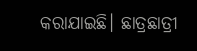କରାଯାଇଛି। ଛାତ୍ରଛାତ୍ରୀ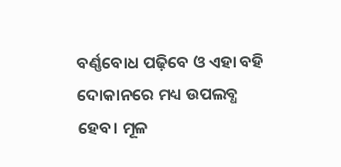ବର୍ଣ୍ଣବୋଧ ପଢ଼ିବେ ଓ ଏହା ବହି ଦୋକାନରେ ମଧ୍ୟ ଉପଲବ୍ଧ ହେବ। ମୂଳ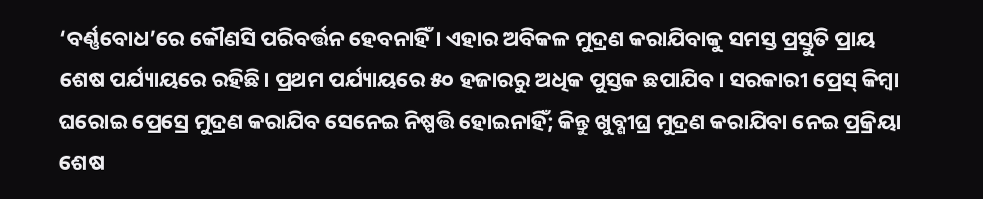‘ବର୍ଣ୍ଣବୋଧ’ରେ କୌଣସି ପରିବର୍ତ୍ତନ ହେବନାହିଁ । ଏହାର ଅବିକଳ ମୁଦ୍ରଣ କରାଯିବାକୁ ସମସ୍ତ ପ୍ରସ୍ତୁତି ପ୍ରାୟ ଶେଷ ପର୍ଯ୍ୟାୟରେ ରହିଛି। ପ୍ରଥମ ପର୍ଯ୍ୟାୟରେ ୫୦ ହଜାରରୁ ଅଧିକ ପୁସ୍ତକ ଛପାଯିବ। ସରକାରୀ ପ୍ରେସ୍ କିମ୍ବା ଘରୋଇ ପ୍ରେସ୍ରେ ମୁଦ୍ରଣ କରାଯିବ ସେନେଇ ନିଷ୍ପତ୍ତି ହୋଇନାହିଁ; କିନ୍ତୁ ଖୁବ୍ଶୀଘ୍ର ମୁଦ୍ରଣ କରାଯିବା ନେଇ ପ୍ରକ୍ରିୟା ଶେଷ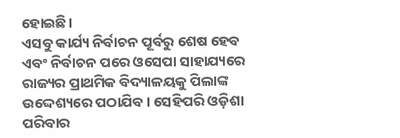ହୋଇଛି।
ଏସବୁ କାର୍ଯ୍ୟ ନିର୍ବାଚନ ପୂର୍ବରୁ ଶେଷ ହେବ ଏବଂ ନିର୍ବାଚନ ପରେ ଓସେପା ସାହାଯ୍ୟରେ ରାଜ୍ୟର ପ୍ରାଥମିକ ବିଦ୍ୟାଳୟକୁ ପିଲାଙ୍କ ଉଦ୍ଦେଶ୍ୟରେ ପଠାଯିବ। ସେହିପରି ଓଡ଼ିଶା ପରିବାର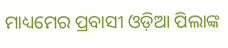ମାଧ୍ୟମେର ପ୍ରବାସୀ ଓଡ଼ିଆ ପିଲାଙ୍କ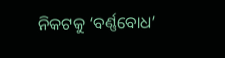ନିକଟକୁ ‘ବର୍ଣ୍ଣବୋଧ’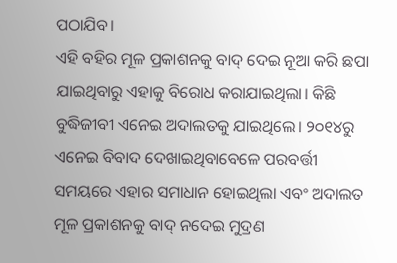ପଠାଯିବ।
ଏହି ବହିର ମୂଳ ପ୍ରକାଶନକୁ ବାଦ୍ ଦେଇ ନୂଆ କରି ଛପା ଯାଇଥିବାରୁ ଏହାକୁ ବିରୋଧ କରାଯାଇଥିଲା। କିଛି ବୁଦ୍ଧିଜୀବୀ ଏନେଇ ଅଦାଲତକୁ ଯାଇଥିଲେ। ୨୦୧୪ରୁ ଏନେଇ ବିବାଦ ଦେଖାଇଥିବାବେଳେ ପରବର୍ତ୍ତୀ ସମୟରେ ଏହାର ସମାଧାନ ହୋଇଥିଲା ଏବଂ ଅଦାଲତ ମୂଳ ପ୍ରକାଶନକୁ ବାଦ୍ ନଦେଇ ମୁଦ୍ରଣ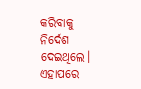କରିବାକୁ ନିର୍ଦେଶ ଦେଇଥିଲେ। ଏହାପରେ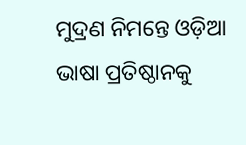ମୁଦ୍ରଣ ନିମନ୍ତେ ଓଡ଼ିଆ ଭାଷା ପ୍ରତିଷ୍ଠାନକୁ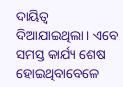ଦାୟିତ୍ବ ଦିଆଯାଇଥିଲା। ଏବେ ସମସ୍ତ କାର୍ଯ୍ୟ ଶେଷ ହୋଇଥିବାବେଳେ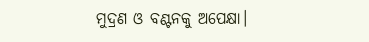ମୁଦ୍ରଣ ଓ ବଣ୍ଟନକୁ ଅପେକ୍ଷା।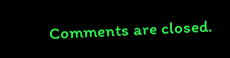Comments are closed.